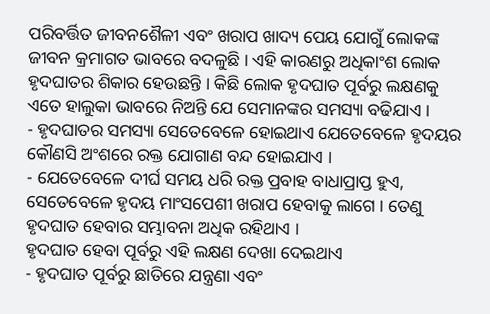ପରିବର୍ତ୍ତିତ ଜୀବନଶୈଳୀ ଏବଂ ଖରାପ ଖାଦ୍ୟ ପେୟ ଯୋଗୁଁ ଲୋକଙ୍କ ଜୀବନ କ୍ରମାଗତ ଭାବରେ ବଦଳୁଛି । ଏହି କାରଣରୁ ଅଧିକାଂଶ ଲୋକ ହୃଦଘାତର ଶିକାର ହେଉଛନ୍ତି । କିଛି ଲୋକ ହୃଦଘାତ ପୂର୍ବରୁ ଲକ୍ଷଣକୁ ଏତେ ହାଲୁକା ଭାବରେ ନିଅନ୍ତି ଯେ ସେମାନଙ୍କର ସମସ୍ୟା ବଢିଯାଏ ।
- ହୃଦଘାତର ସମସ୍ୟା ସେତେବେଳେ ହୋଇଥାଏ ଯେତେବେଳେ ହୃଦୟର କୌଣସି ଅଂଶରେ ରକ୍ତ ଯୋଗାଣ ବନ୍ଦ ହୋଇଯାଏ ।
- ଯେତେବେଳେ ଦୀର୍ଘ ସମୟ ଧରି ରକ୍ତ ପ୍ରବାହ ବାଧାପ୍ରାପ୍ତ ହୁଏ, ସେତେବେଳେ ହୃଦୟ ମାଂସପେଶୀ ଖରାପ ହେବାକୁ ଲାଗେ । ତେଣୁ ହୃଦଘାତ ହେବାର ସମ୍ଭାବନା ଅଧିକ ରହିଥାଏ ।
ହୃଦଘାତ ହେବା ପୂର୍ବରୁ ଏହି ଲକ୍ଷଣ ଦେଖା ଦେଇଥାଏ
- ହୃଦଘାତ ପୂର୍ବରୁ ଛାତିରେ ଯନ୍ତ୍ରଣା ଏବଂ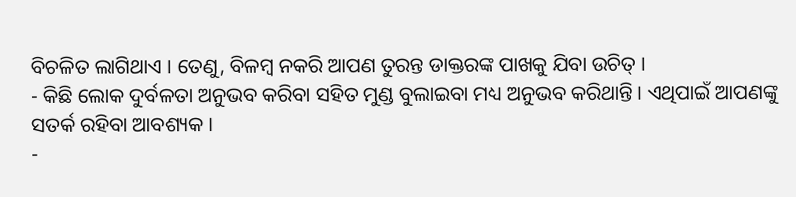ବିଚଳିତ ଲାଗିଥାଏ । ତେଣୁ, ବିଳମ୍ବ ନକରି ଆପଣ ତୁରନ୍ତ ଡାକ୍ତରଙ୍କ ପାଖକୁ ଯିବା ଉଚିତ୍ ।
- କିଛି ଲୋକ ଦୁର୍ବଳତା ଅନୁଭବ କରିବା ସହିତ ମୁଣ୍ଡ ବୁଲାଇବା ମଧ୍ୟ ଅନୁଭବ କରିଥାନ୍ତି । ଏଥିପାଇଁ ଆପଣଙ୍କୁ ସତର୍କ ରହିବା ଆବଶ୍ୟକ ।
-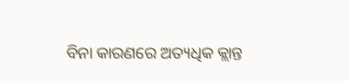ବିନା କାରଣରେ ଅତ୍ୟଧିକ କ୍ଲାନ୍ତ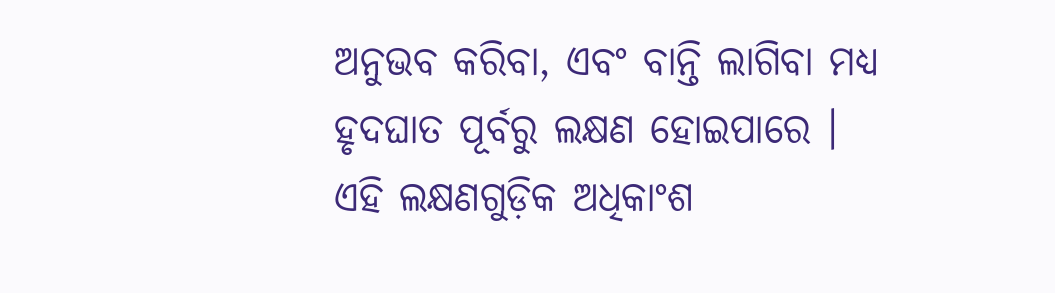ଅନୁଭବ କରିବା, ଏବଂ ବାନ୍ତି ଲାଗିବା ମଧ୍ୟ ହୃଦଘାତ ପୂର୍ବରୁ ଲକ୍ଷଣ ହୋଇପାରେ । ଏହି ଲକ୍ଷଣଗୁଡ଼ିକ ଅଧିକାଂଶ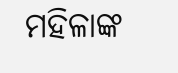ମହିଳାଙ୍କ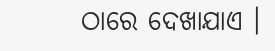ଠାରେ ଦେଖାଯାଏ ।